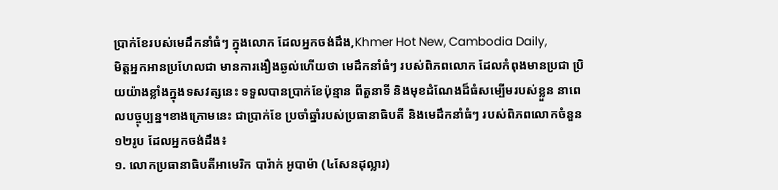ប្រាក់ខែរបស់មេដឹកនាំធំៗ ក្នុងលោក ដែលអ្នកចង់ដឹង,Khmer Hot New, Cambodia Daily,
មិត្តអ្នកអានប្រហែលជា មានការងឿងឆ្ងល់ហើយថា មេដឹកនាំធំៗ របស់ពិភពលោក ដែលកំពុងមានប្រជា ប្រិយយ៉ាងខ្លាំងក្នុងទសវត្សនេះ ទទួលបានប្រាក់ខែប៉ុន្មាន ពីតួនាទី និងមុខដំណែងដ៏ធំសម្បើមរបស់ខ្លួន នាពេលបច្ចុប្បន្ន។ខាងក្រោមនេះ ជាប្រាក់ខែ ប្រចាំឆ្នាំរបស់ប្រធានាធិបតី និងមេដឹកនាំធំៗ របស់ពិភពលោកចំនួន១២រូប ដែលអ្នកចង់ដឹង៖
១. លោកប្រធានាធិបតីអាមេរិក បារ៉ាក់ អូបាម៉ា (៤សែនដុល្លារ)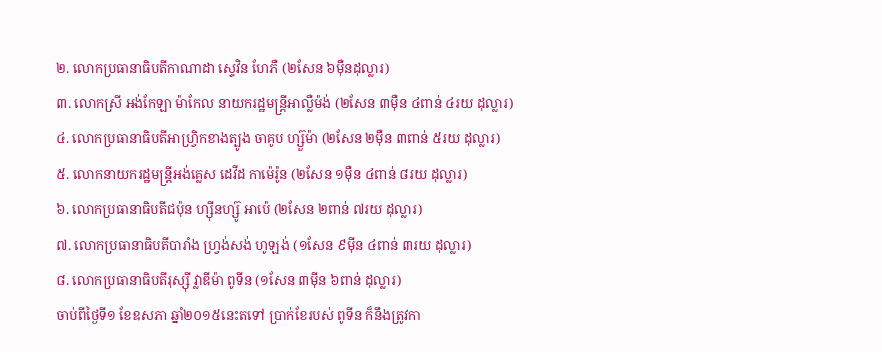២. លោកប្រធានាធិបតីកាណាដា ស្ទេវិន ហែភឺ (២សែន ៦ម៉ឺនដុល្លារ)
៣. លោកស្រី អង់កែឡា ម៉ាកែល នាយករដ្ឋមន្ត្រីអាល្លឺម៉ង់ (២សែន ៣ម៉ឺន ៤ពាន់ ៤រយ ដុល្លារ)
៤. លោកប្រធានាធិបតីអាហ្វ្រិកខាងត្បូង ចាគូប ហ្ស៊ួម៉ា (២សែន ២ម៉ឺន ៣ពាន់ ៥រយ ដុល្លារ)
៥. លោកនាយករដ្ឋមន្ត្រីអង់គ្លេស ដេវីដ កាម៉េរ៉ូន (២សែន ១ម៉ឺន ៤ពាន់ ៨រយ ដុល្លារ)
៦. លោកប្រធានាធិបតីជប៉ុន ហ្ស៊ីនហ្ស៊ូ អាប៉េ (២សែន ២ពាន់ ៧រយ ដុល្លារ)
៧. លោកប្រធានាធិបតីបារាំង ហ្វ្រង់សង់ ហូឡង់ (១សែន ៩ម៉ីន ៤ពាន់ ៣រយ ដុល្លារ)
៨. លោកប្រធានាធិបតីរុស្ស៊ី វ្លាឌីម៉ា ពូទីន (១សែន ៣ម៉ីន ៦ពាន់ ដុល្លារ)
ចាប់ពីថ្ងៃទី១ ខែឧសភា ឆ្នាំ២០១៥នេះតទៅ ប្រាក់ខែរបស់ ពូទីន ក៏នឹងត្រូវកា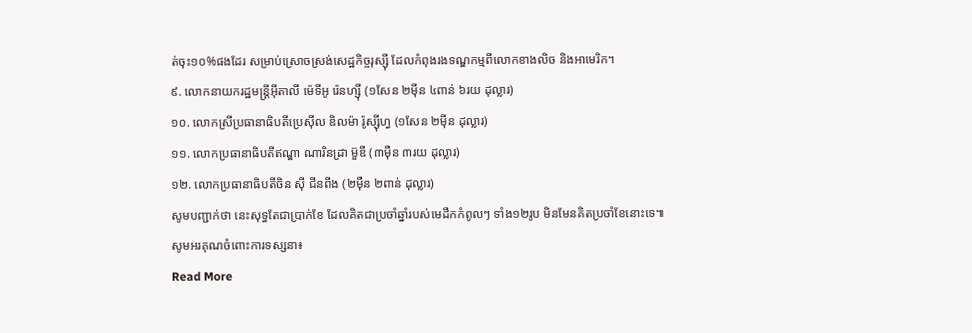ត់ចុះ១០%ផងដែរ សម្រាប់ស្រោចស្រង់សេដ្ឋកិច្ចរុស្ស៊ី ដែលកំពុងរងទណ្ឌកម្មពីលោកខាងលិច និងអាមេរិក។
៩. លោកនាយករដ្ឋមន្ត្រីអ៊ីតាលី ម៉េទីអូ រ៉េនហ្ស៊ី (១សែន ២ម៉ីន ៤ពាន់ ៦រយ ដុល្លារ)
១០. លោកស្រីប្រធានាធិបតីប្រេស៊ីល ឌិលម៉ា រ៉ូស្ស៊ីហ្វ (១សែន ២ម៉ីន ដុល្លារ)
១១. លោកប្រធានាធិបតីឥណ្ឌា ណារិនដ្រា ម៊ួឌី (៣ម៉ឺន ៣រយ ដុល្លារ)
១២. លោកប្រធានាធិបតីចិន ស៊ី ជីនពីង (២ម៉ឺន ២ពាន់ ដុល្លារ)
សូមបញ្ជាក់ថា នេះសុទ្ធតែជាប្រាក់ខែ ដែលគិតជាប្រចាំឆ្នាំរបស់មេដឹកកំពូលៗ ទាំង១២រូប មិនមែនគិតប្រចាំខែនោះទេ៕
សូមអរគុណចំពោះការទស្សនា៖
Read More